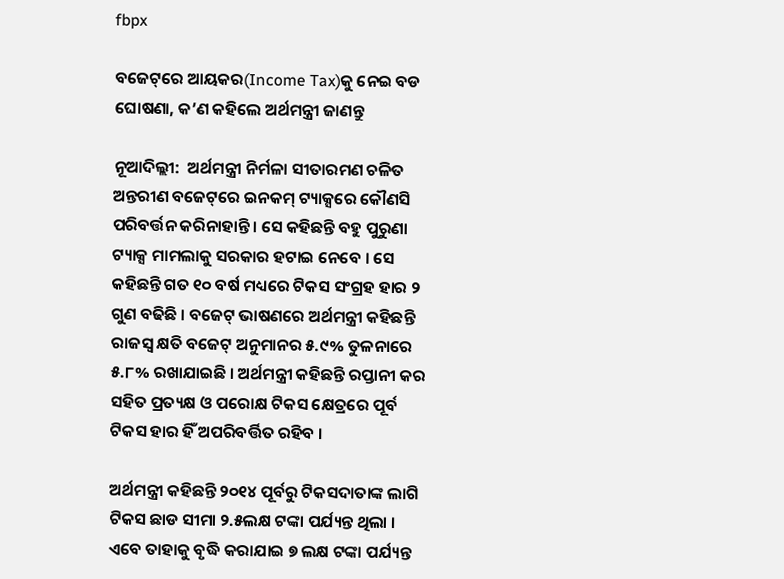fbpx

ବଜେଟ୍‌ରେ ଆୟକର(Income Tax)କୁ ନେଇ ବଡ ଘୋଷଣା, କ’ଣ କହିଲେ ଅର୍ଥମନ୍ତ୍ରୀ ଜାଣନ୍ତୁ

ନୂଆଦିଲ୍ଲୀ:  ଅର୍ଥମନ୍ତ୍ରୀ ନିର୍ମଳା ସୀତାରମଣ ଚଳିତ ଅନ୍ତରୀଣ ବଜେଟ୍‌ରେ ଇନକମ୍ ଟ୍ୟାକ୍ସରେ କୌଣସି ପରିବର୍ତ୍ତନ କରିନାହାନ୍ତି । ସେ କହିଛନ୍ତି ବହୁ ପୁରୁଣା ଟ୍ୟାକ୍ସ ମାମଲାକୁ ସରକାର ହଟାଇ ନେବେ । ସେ କହିଛନ୍ତି ଗତ ୧୦ ବର୍ଷ ମଧ୍ୟରେ ଟିକସ ସଂଗ୍ରହ ହାର ୨ ଗୁଣ ବଢିଛି । ବଜେଟ୍ ଭାଷଣରେ ଅର୍ଥମନ୍ତ୍ରୀ କହିଛନ୍ତି ରାଜସ୍ୱ କ୍ଷତି ବଜେଟ୍ ଅନୁମାନର ୫.୯% ତୁଳନାରେ ୫.୮% ରଖାଯାଇଛି । ଅର୍ଥମନ୍ତ୍ରୀ କହିଛନ୍ତି ରପ୍ତାନୀ କର ସହିତ ପ୍ରତ୍ୟକ୍ଷ ଓ ପରୋକ୍ଷ ଟିକସ କ୍ଷେତ୍ରରେ ପୂର୍ବ ଟିକସ ହାର ହିଁ ଅପରିବର୍ତ୍ତିତ ରହିବ ।

ଅର୍ଥମନ୍ତ୍ରୀ କହିଛନ୍ତି ୨୦୧୪ ପୂର୍ବରୁ ଟିକସଦାତାଙ୍କ ଲାଗି ଟିକସ ଛାଡ ସୀମା ୨.୫ଲକ୍ଷ ଟଙ୍କା ପର୍ଯ୍ୟନ୍ତ ଥିଲା । ଏବେ ତାହାକୁ ବୃଦ୍ଧି କରାଯାଇ ୭ ଲକ୍ଷ ଟଙ୍କା ପର୍ଯ୍ୟନ୍ତ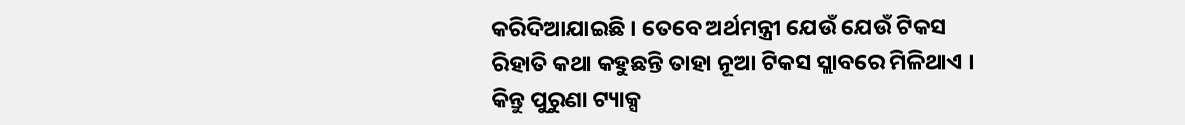କରିଦିଆଯାଇଛି । ତେବେ ଅର୍ଥମନ୍ତ୍ରୀ ଯେଉଁ ଯେଉଁ ଟିକସ ରିହାତି କଥା କହୁଛନ୍ତି ତାହା ନୂଆ ଟିକସ ସ୍ଲାବରେ ମିଳିଥାଏ । କିନ୍ତୁ ପୁରୁଣା ଟ୍ୟାକ୍ସ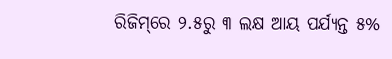ରିଜିମ୍‌ରେ ୨.୫ରୁ ୩ ଲକ୍ଷ ଆୟ ପର୍ଯ୍ୟନ୍ତ ୫%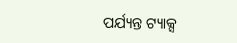ପର୍ଯ୍ୟନ୍ତ ଟ୍ୟାକ୍ସ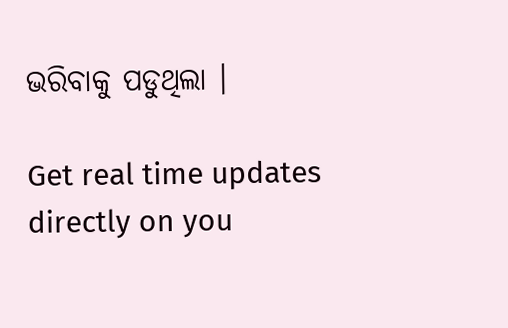ଭରିବାକୁ ପଡୁଥିଲା ।

Get real time updates directly on you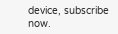device, subscribe now.